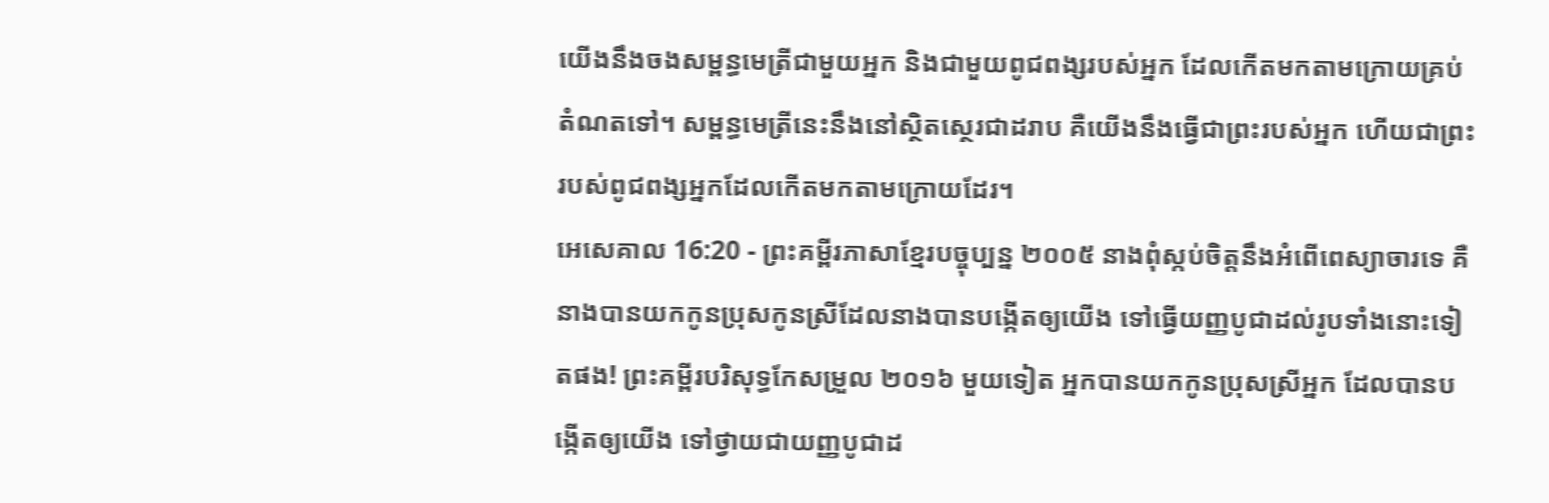យើងនឹងចងសម្ពន្ធមេត្រីជាមួយអ្នក និងជាមួយពូជពង្សរបស់អ្នក ដែលកើតមកតាមក្រោយគ្រប់តំណតទៅ។ សម្ពន្ធមេត្រីនេះនឹងនៅស្ថិតស្ថេរជាដរាប គឺយើងនឹងធ្វើជាព្រះរបស់អ្នក ហើយជាព្រះរបស់ពូជពង្សអ្នកដែលកើតមកតាមក្រោយដែរ។
អេសេគាល 16:20 - ព្រះគម្ពីរភាសាខ្មែរបច្ចុប្បន្ន ២០០៥ នាងពុំស្កប់ចិត្តនឹងអំពើពេស្យាចារទេ គឺនាងបានយកកូនប្រុសកូនស្រីដែលនាងបានបង្កើតឲ្យយើង ទៅធ្វើយញ្ញបូជាដល់រូបទាំងនោះទៀតផង! ព្រះគម្ពីរបរិសុទ្ធកែសម្រួល ២០១៦ មួយទៀត អ្នកបានយកកូនប្រុសស្រីអ្នក ដែលបានបង្កើតឲ្យយើង ទៅថ្វាយជាយញ្ញបូជាដ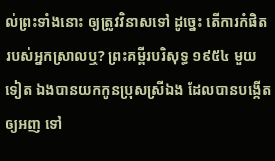ល់ព្រះទាំងនោះ ឲ្យត្រូវវិនាសទៅ ដូច្នេះ តើការកំផិតរបស់អ្នកស្រាលឬ? ព្រះគម្ពីរបរិសុទ្ធ ១៩៥៤ មួយទៀត ឯងបានយកកូនប្រុសស្រីឯង ដែលបានបង្កើតឲ្យអញ ទៅ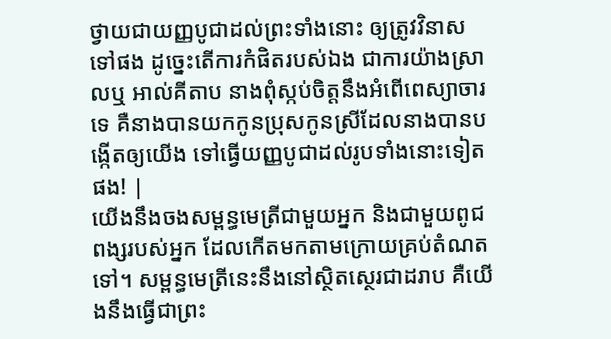ថ្វាយជាយញ្ញបូជាដល់ព្រះទាំងនោះ ឲ្យត្រូវវិនាសទៅផង ដូច្នេះតើការកំផិតរបស់ឯង ជាការយ៉ាងស្រាលឬ អាល់គីតាប នាងពុំស្កប់ចិត្តនឹងអំពើពេស្យាចារទេ គឺនាងបានយកកូនប្រុសកូនស្រីដែលនាងបានបង្កើតឲ្យយើង ទៅធ្វើយញ្ញបូជាដល់រូបទាំងនោះទៀតផង! |
យើងនឹងចងសម្ពន្ធមេត្រីជាមួយអ្នក និងជាមួយពូជពង្សរបស់អ្នក ដែលកើតមកតាមក្រោយគ្រប់តំណតទៅ។ សម្ពន្ធមេត្រីនេះនឹងនៅស្ថិតស្ថេរជាដរាប គឺយើងនឹងធ្វើជាព្រះ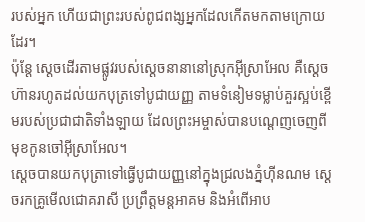របស់អ្នក ហើយជាព្រះរបស់ពូជពង្សអ្នកដែលកើតមកតាមក្រោយដែរ។
ប៉ុន្តែ ស្ដេចដើរតាមផ្លូវរបស់ស្ដេចនានានៅស្រុកអ៊ីស្រាអែល គឺស្ដេចហ៊ានរហូតដល់យកបុត្រទៅបូជាយញ្ញ តាមទំនៀមទម្លាប់គួរស្អប់ខ្ពើមរបស់ប្រជាជាតិទាំងឡាយ ដែលព្រះអម្ចាស់បានបណ្ដេញចេញពីមុខកូនចៅអ៊ីស្រាអែល។
ស្ដេចបានយកបុត្រាទៅធ្វើបូជាយញ្ញនៅក្នុងជ្រលងភ្នំហ៊ីនណម ស្ដេចរកគ្រូមើលជោគរាសី ប្រព្រឹត្តមន្តអាគម និងអំពើអាប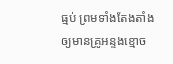ធ្មប់ ព្រមទាំងតែងតាំងឲ្យមានគ្រូអន្ទងខ្មោច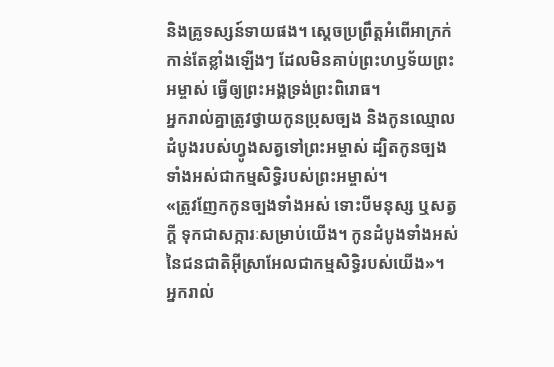និងគ្រូទស្សន៍ទាយផង។ ស្ដេចប្រព្រឹត្តអំពើអាក្រក់កាន់តែខ្លាំងឡើងៗ ដែលមិនគាប់ព្រះហឫទ័យព្រះអម្ចាស់ ធ្វើឲ្យព្រះអង្គទ្រង់ព្រះពិរោធ។
អ្នករាល់គ្នាត្រូវថ្វាយកូនប្រុសច្បង និងកូនឈ្មោលដំបូងរបស់ហ្វូងសត្វទៅព្រះអម្ចាស់ ដ្បិតកូនច្បងទាំងអស់ជាកម្មសិទ្ធិរបស់ព្រះអម្ចាស់។
«ត្រូវញែកកូនច្បងទាំងអស់ ទោះបីមនុស្ស ឬសត្វក្ដី ទុកជាសក្ការៈសម្រាប់យើង។ កូនដំបូងទាំងអស់នៃជនជាតិអ៊ីស្រាអែលជាកម្មសិទ្ធិរបស់យើង»។
អ្នករាល់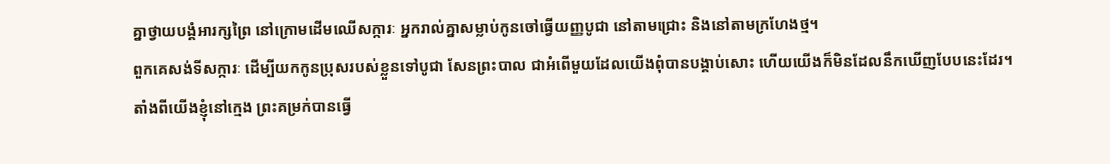គ្នាថ្វាយបង្គំអារក្សព្រៃ នៅក្រោមដើមឈើសក្ការៈ អ្នករាល់គ្នាសម្លាប់កូនចៅធ្វើយញ្ញបូជា នៅតាមជ្រោះ និងនៅតាមក្រហែងថ្ម។
ពួកគេសង់ទីសក្ការៈ ដើម្បីយកកូនប្រុសរបស់ខ្លួនទៅបូជា សែនព្រះបាល ជាអំពើមួយដែលយើងពុំបានបង្គាប់សោះ ហើយយើងក៏មិនដែលនឹកឃើញបែបនេះដែរ។
តាំងពីយើងខ្ញុំនៅក្មេង ព្រះគម្រក់បានធ្វើ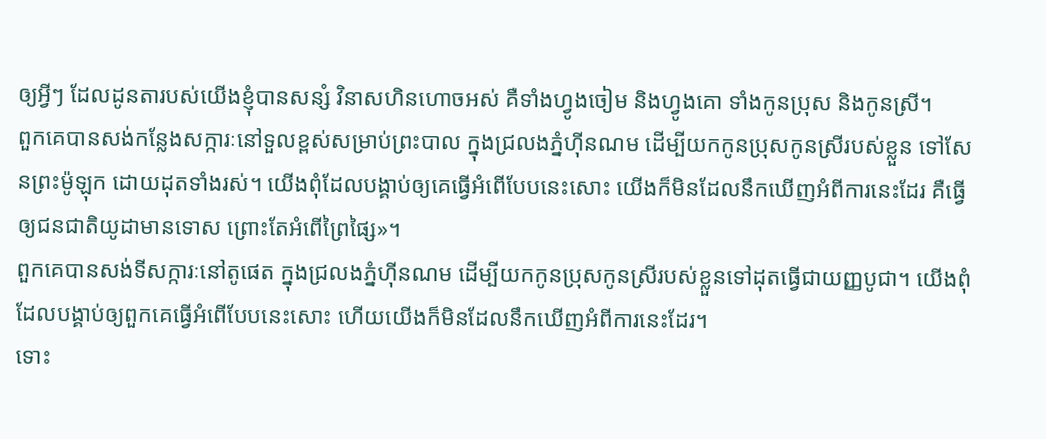ឲ្យអ្វីៗ ដែលដូនតារបស់យើងខ្ញុំបានសន្សំ វិនាសហិនហោចអស់ គឺទាំងហ្វូងចៀម និងហ្វូងគោ ទាំងកូនប្រុស និងកូនស្រី។
ពួកគេបានសង់កន្លែងសក្ការៈនៅទួលខ្ពស់សម្រាប់ព្រះបាល ក្នុងជ្រលងភ្នំហ៊ីនណម ដើម្បីយកកូនប្រុសកូនស្រីរបស់ខ្លួន ទៅសែនព្រះម៉ូឡុក ដោយដុតទាំងរស់។ យើងពុំដែលបង្គាប់ឲ្យគេធ្វើអំពើបែបនេះសោះ យើងក៏មិនដែលនឹកឃើញអំពីការនេះដែរ គឺធ្វើឲ្យជនជាតិយូដាមានទោស ព្រោះតែអំពើព្រៃផ្សៃ»។
ពួកគេបានសង់ទីសក្ការៈនៅតូផេត ក្នុងជ្រលងភ្នំហ៊ីនណម ដើម្បីយកកូនប្រុសកូនស្រីរបស់ខ្លួនទៅដុតធ្វើជាយញ្ញបូជា។ យើងពុំដែលបង្គាប់ឲ្យពួកគេធ្វើអំពើបែបនេះសោះ ហើយយើងក៏មិនដែលនឹកឃើញអំពីការនេះដែរ។
ទោះ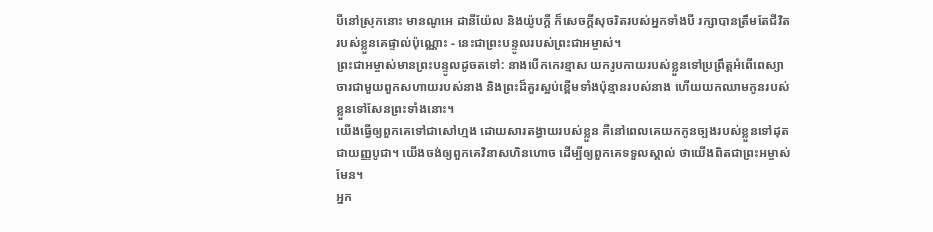បីនៅស្រុកនោះ មានណូអេ ដានីយ៉ែល និងយ៉ូបក្ដី ក៏សេចក្ដីសុចរិតរបស់អ្នកទាំងបី រក្សាបានត្រឹមតែជីវិតរបស់ខ្លួនគេផ្ទាល់ប៉ុណ្ណោះ - នេះជាព្រះបន្ទូលរបស់ព្រះជាអម្ចាស់។
ព្រះជាអម្ចាស់មានព្រះបន្ទូលដូចតទៅ: នាងបើកកេរខ្មាស យករូបកាយរបស់ខ្លួនទៅប្រព្រឹត្តអំពើពេស្យាចារជាមួយពួកសហាយរបស់នាង និងព្រះដ៏គួរស្អប់ខ្ពើមទាំងប៉ុន្មានរបស់នាង ហើយយកឈាមកូនរបស់ខ្លួនទៅសែនព្រះទាំងនោះ។
យើងធ្វើឲ្យពួកគេទៅជាសៅហ្មង ដោយសារតង្វាយរបស់ខ្លួន គឺនៅពេលគេយកកូនច្បងរបស់ខ្លួនទៅដុតជាយញ្ញបូជា។ យើងចង់ឲ្យពួកគេវិនាសហិនហោច ដើម្បីឲ្យពួកគេទទួលស្គាល់ ថាយើងពិតជាព្រះអម្ចាស់មែន។
អ្នក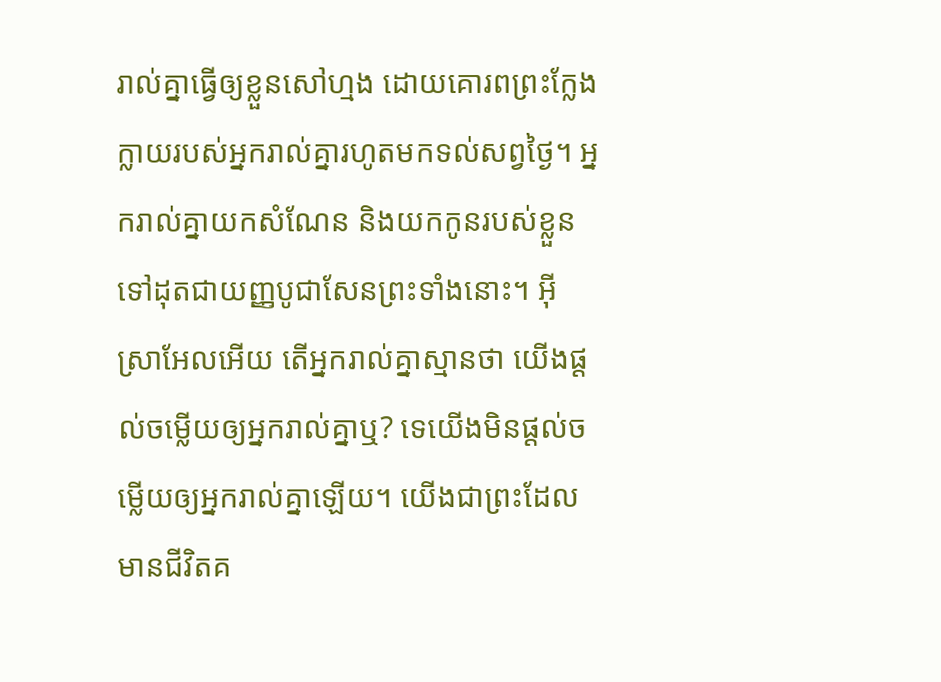រាល់គ្នាធ្វើឲ្យខ្លួនសៅហ្មង ដោយគោរពព្រះក្លែងក្លាយរបស់អ្នករាល់គ្នារហូតមកទល់សព្វថ្ងៃ។ អ្នករាល់គ្នាយកសំណែន និងយកកូនរបស់ខ្លួនទៅដុតជាយញ្ញបូជាសែនព្រះទាំងនោះ។ អ៊ីស្រាអែលអើយ តើអ្នករាល់គ្នាស្មានថា យើងផ្ដល់ចម្លើយឲ្យអ្នករាល់គ្នាឬ? ទេយើងមិនផ្ដល់ចម្លើយឲ្យអ្នករាល់គ្នាឡើយ។ យើងជាព្រះដែលមានជីវិតគ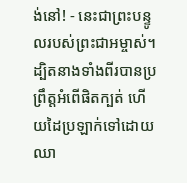ង់នៅ! - នេះជាព្រះបន្ទូលរបស់ព្រះជាអម្ចាស់។
ដ្បិតនាងទាំងពីរបានប្រព្រឹត្តអំពើផិតក្បត់ ហើយដៃប្រឡាក់ទៅដោយឈា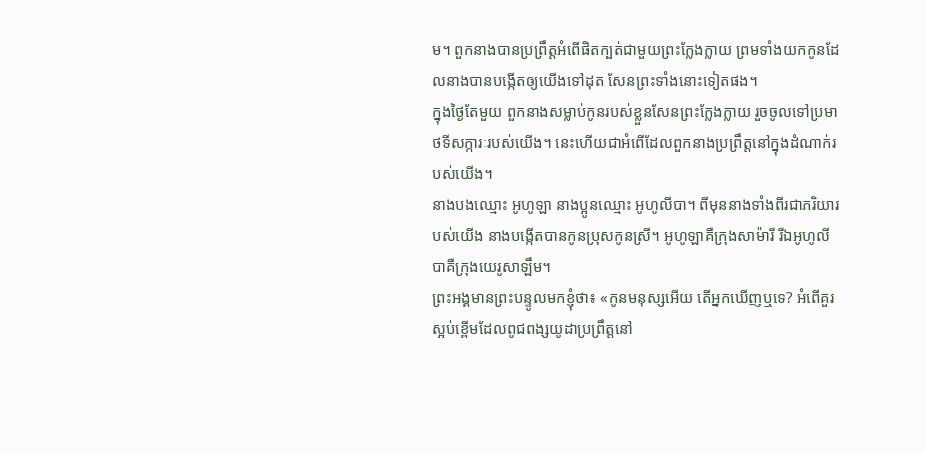ម។ ពួកនាងបានប្រព្រឹត្តអំពើផិតក្បត់ជាមួយព្រះក្លែងក្លាយ ព្រមទាំងយកកូនដែលនាងបានបង្កើតឲ្យយើងទៅដុត សែនព្រះទាំងនោះទៀតផង។
ក្នុងថ្ងៃតែមួយ ពួកនាងសម្លាប់កូនរបស់ខ្លួនសែនព្រះក្លែងក្លាយ រួចចូលទៅប្រមាថទីសក្ការៈរបស់យើង។ នេះហើយជាអំពើដែលពួកនាងប្រព្រឹត្តនៅក្នុងដំណាក់របស់យើង។
នាងបងឈ្មោះ អូហូឡា នាងប្អូនឈ្មោះ អូហូលីបា។ ពីមុននាងទាំងពីរជាភរិយារបស់យើង នាងបង្កើតបានកូនប្រុសកូនស្រី។ អូហូឡាគឺក្រុងសាម៉ារី រីឯអូហូលីបាគឺក្រុងយេរូសាឡឹម។
ព្រះអង្គមានព្រះបន្ទូលមកខ្ញុំថា៖ «កូនមនុស្សអើយ តើអ្នកឃើញឬទេ? អំពើគួរស្អប់ខ្ពើមដែលពូជពង្សយូដាប្រព្រឹត្តនៅ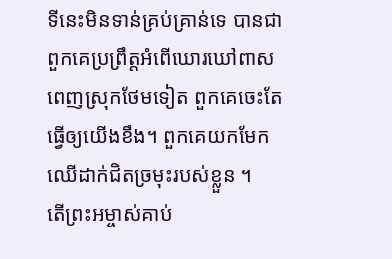ទីនេះមិនទាន់គ្រប់គ្រាន់ទេ បានជាពួកគេប្រព្រឹត្តអំពើឃោរឃៅពាសពេញស្រុកថែមទៀត ពួកគេចេះតែធ្វើឲ្យយើងខឹង។ ពួកគេយកមែកឈើដាក់ជិតច្រមុះរបស់ខ្លួន ។
តើព្រះអម្ចាស់គាប់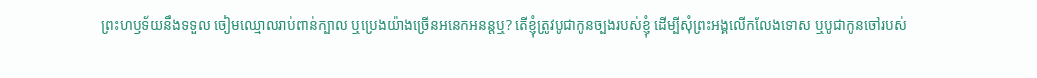ព្រះហឫទ័យនឹងទទួល ចៀមឈ្មោលរាប់ពាន់ក្បាល ឬប្រេងយ៉ាងច្រើនអនេកអនន្តឬ? តើខ្ញុំត្រូវបូជាកូនច្បងរបស់ខ្ញុំ ដើម្បីសុំព្រះអង្គលើកលែងទោស ឬបូជាកូនចៅរបស់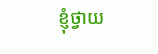ខ្ញុំថ្វាយ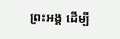ព្រះអង្គ ដើម្បី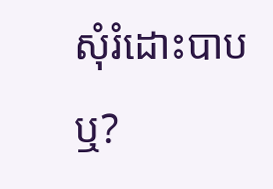សុំរំដោះបាបឬ?